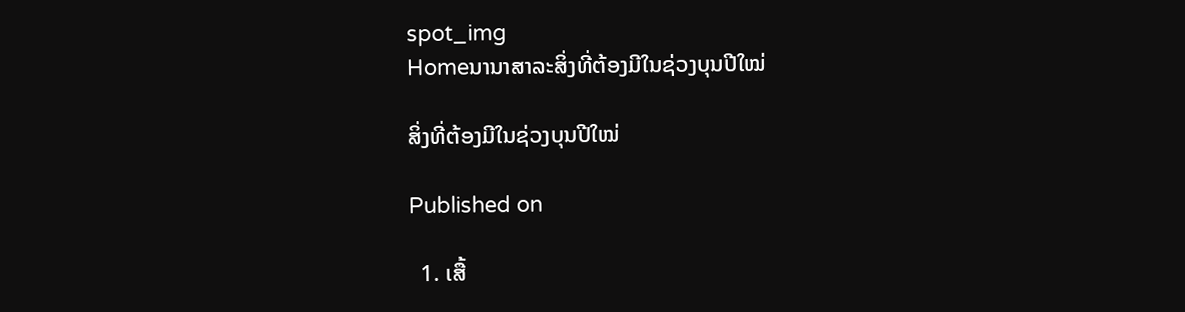spot_img
Homeນານາສາລະສິ່ງທີ່ຕ້ອງມີໃນຊ່ວງບຸນປີໃໝ່

ສິ່ງທີ່ຕ້ອງມີໃນຊ່ວງບຸນປີໃໝ່

Published on

  1. ເສື້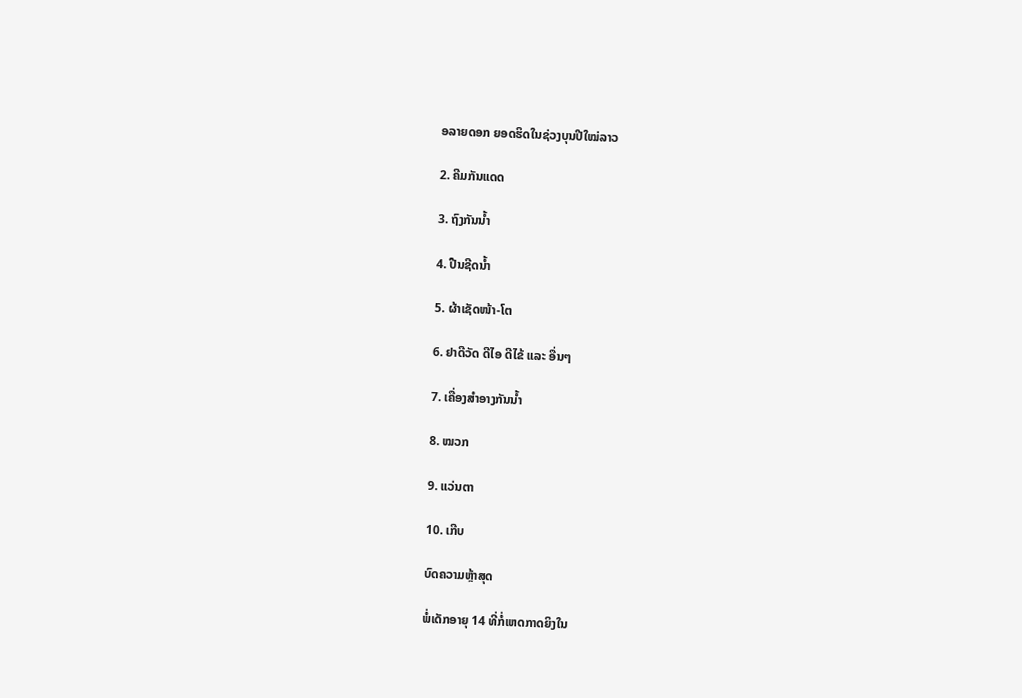ອລາຍດອກ ຍອດຮິດໃນຊ່ວງບຸນປີໃໝ່ລາວ

2. ຄີມກັນແດດ

3. ຖົງກັນນ້ຳ

4. ປືນຊີດນ້ຳ

5. ຜ້າເຊັດໜ້າ-ໂຕ

6. ຢາດີວັດ ດີໄອ ດີໄຂ້ ແລະ ອື່ນໆ

7. ເຄື່ອງສຳອາງກັນນ້ຳ

8. ໝວກ

9. ແວ່ນຕາ

10. ເກີບ

ບົດຄວາມຫຼ້າສຸດ

ພໍ່ເດັກອາຍຸ 14 ທີ່ກໍ່ເຫດກາດຍິງໃນ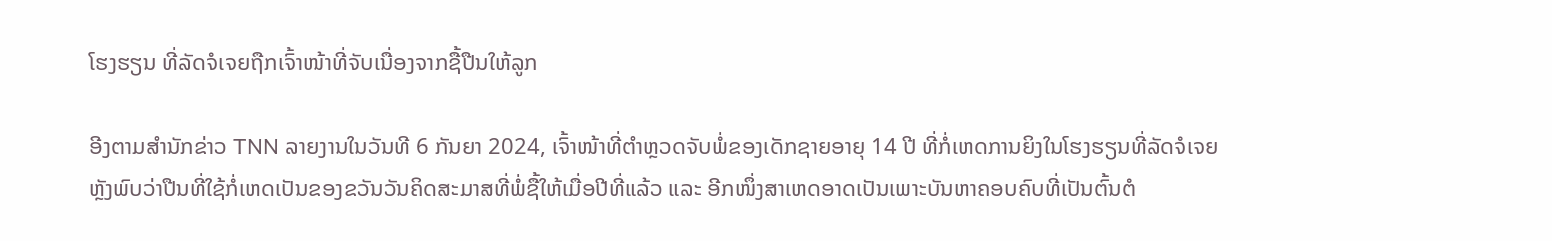ໂຮງຮຽນ ທີ່ລັດຈໍເຈຍຖືກເຈົ້າໜ້າທີ່ຈັບເນື່ອງຈາກຊື້ປືນໃຫ້ລູກ

ອີງຕາມສຳນັກຂ່າວ TNN ລາຍງານໃນວັນທີ 6 ກັນຍາ 2024, ເຈົ້າໜ້າທີ່ຕຳຫຼວດຈັບພໍ່ຂອງເດັກຊາຍອາຍຸ 14 ປີ ທີ່ກໍ່ເຫດການຍິງໃນໂຮງຮຽນທີ່ລັດຈໍເຈຍ ຫຼັງພົບວ່າປືນທີ່ໃຊ້ກໍ່ເຫດເປັນຂອງຂວັນວັນຄິດສະມາສທີ່ພໍ່ຊື້ໃຫ້ເມື່ອປີທີ່ແລ້ວ ແລະ ອີກໜຶ່ງສາເຫດອາດເປັນເພາະບັນຫາຄອບຄົບທີ່ເປັນຕົ້ນຕໍ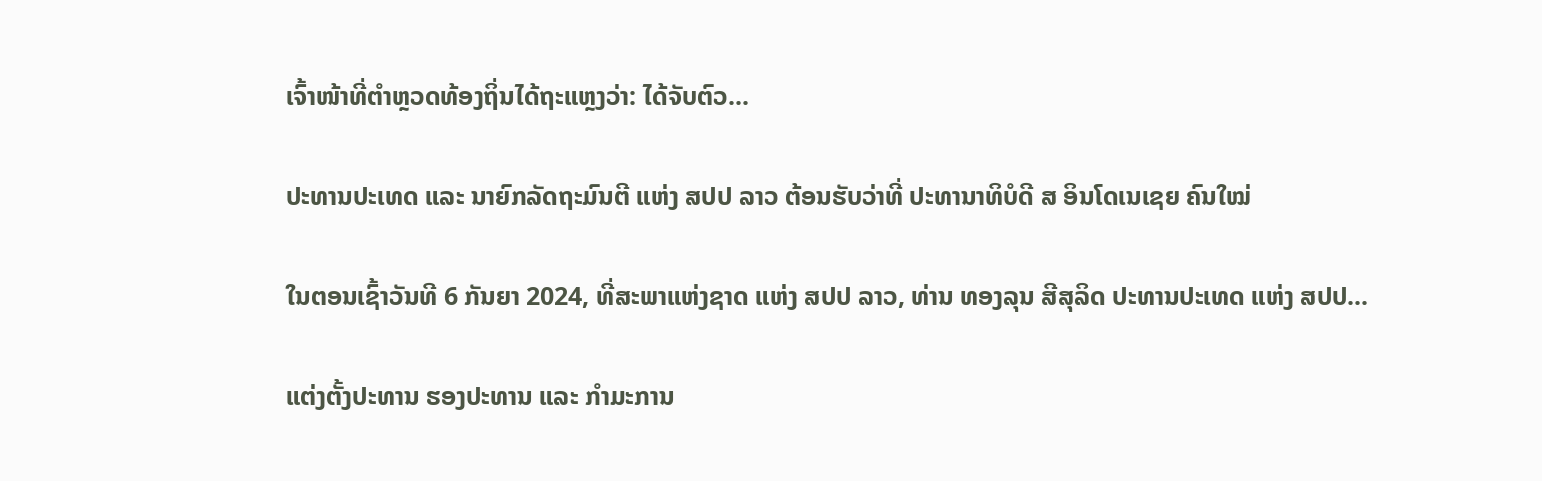ເຈົ້າໜ້າທີ່ຕຳຫຼວດທ້ອງຖິ່ນໄດ້ຖະແຫຼງວ່າ: ໄດ້ຈັບຕົວ...

ປະທານປະເທດ ແລະ ນາຍົກລັດຖະມົນຕີ ແຫ່ງ ສປປ ລາວ ຕ້ອນຮັບວ່າທີ່ ປະທານາທິບໍດີ ສ ອິນໂດເນເຊຍ ຄົນໃໝ່

ໃນຕອນເຊົ້າວັນທີ 6 ກັນຍາ 2024, ທີ່ສະພາແຫ່ງຊາດ ແຫ່ງ ສປປ ລາວ, ທ່ານ ທອງລຸນ ສີສຸລິດ ປະທານປະເທດ ແຫ່ງ ສປປ...

ແຕ່ງຕັ້ງປະທານ ຮອງປະທານ ແລະ ກຳມະການ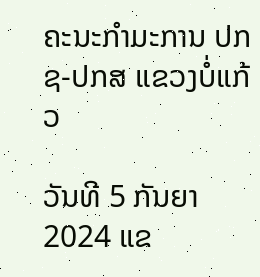ຄະນະກຳມະການ ປກຊ-ປກສ ແຂວງບໍ່ແກ້ວ

ວັນທີ 5 ກັນຍາ 2024 ແຂ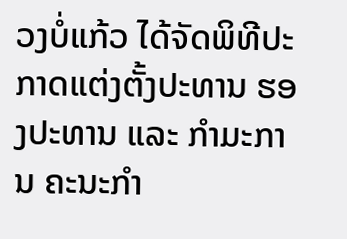ວງບໍ່ແກ້ວ ໄດ້ຈັດພິທີປະກາດແຕ່ງຕັ້ງປະທານ ຮອງປະທານ ແລະ ກຳມະການ ຄະນະກຳ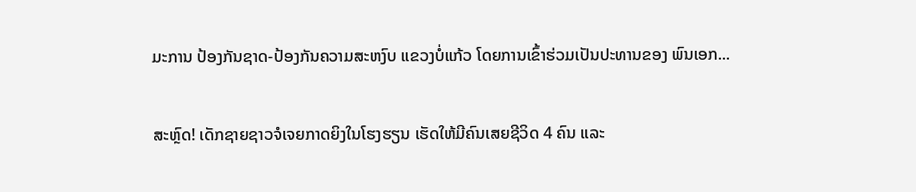ມະການ ປ້ອງກັນຊາດ-ປ້ອງກັນຄວາມສະຫງົບ ແຂວງບໍ່ແກ້ວ ໂດຍການເຂົ້າຮ່ວມເປັນປະທານຂອງ ພົນເອກ...

ສະຫຼົດ! ເດັກຊາຍຊາວຈໍເຈຍກາດຍິງໃນໂຮງຮຽນ ເຮັດໃຫ້ມີຄົນເສຍຊີວິດ 4 ຄົນ ແລະ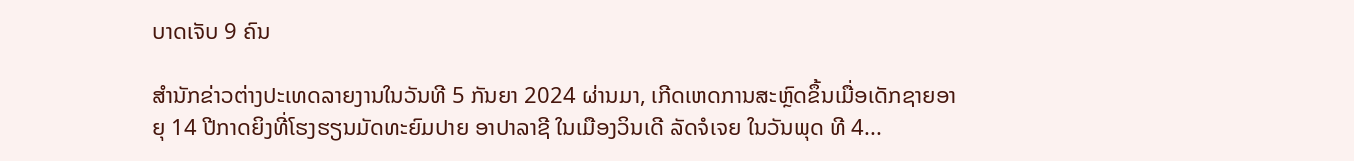ບາດເຈັບ 9 ຄົນ

ສຳນັກຂ່າວຕ່າງປະເທດລາຍງານໃນວັນທີ 5 ກັນຍາ 2024 ຜ່ານມາ, ເກີດເຫດການສະຫຼົດຂຶ້ນເມື່ອເດັກຊາຍອາຍຸ 14 ປີກາດຍິງທີ່ໂຮງຮຽນມັດທະຍົມປາຍ ອາປາລາຊີ ໃນເມືອງວິນເດີ ລັດຈໍເຈຍ ໃນວັນພຸດ ທີ 4...